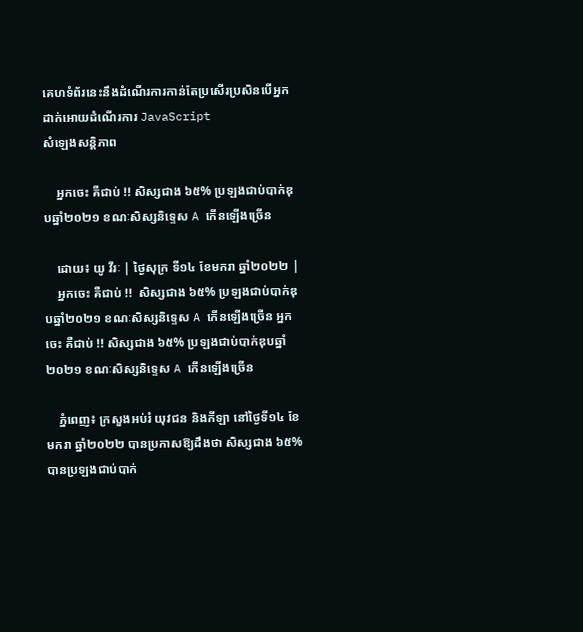គេហទំព័រនេះនឹងដំណើរការកាន់តែប្រសើរប្រសិនបើអ្នកដាក់អោយដំណើរការ JavaScript
សំឡេងសន្តិភាព

    អ្នកចេះ គឺជាប់ !! សិស្សជាង ៦៥% ប្រឡងជាប់បាក់ឌុបឆ្នាំ២០២១ ខណៈសិស្សនិទ្ទេស A កើនឡើងច្រើន

    ដោយ៖ យូ វីរៈ | ថ្ងៃសុក្រ ទី១៤ ខែមករា ឆ្នាំ២០២២ |
    អ្នកចេះ គឺជាប់ !!  សិស្សជាង ៦៥% ប្រឡងជាប់បាក់ឌុបឆ្នាំ២០២១ ខណៈសិស្សនិទ្ទេស A កើនឡើងច្រើន អ្នកចេះ គឺជាប់ !! សិស្សជាង ៦៥% ប្រឡងជាប់បាក់ឌុបឆ្នាំ២០២១ ខណៈសិស្សនិទ្ទេស A កើនឡើងច្រើន

    ភ្នំពេញ៖ ក្រសួងអប់រំ យុវជន និងកីឡា នៅថ្ងៃទី១៤ ខែមករា ឆ្នាំ២០២២ បានប្រកាសឱ្យដឹងថា សិស្សជាង ៦៥% បានប្រឡងជាប់បាក់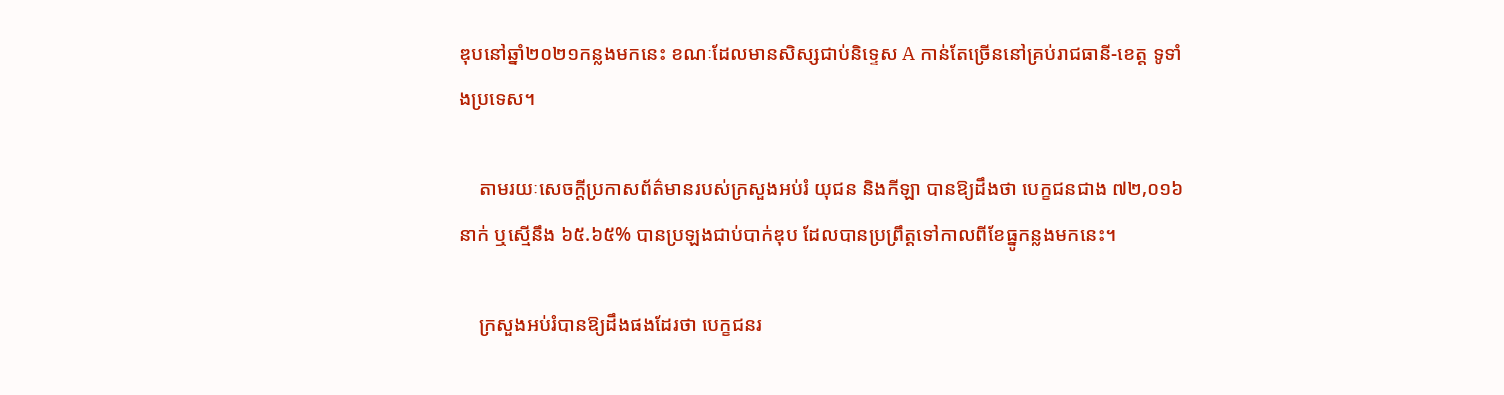ឌុបនៅឆ្នាំ២០២១កន្លងមកនេះ ខណៈដែលមានសិស្សជាប់និទ្ទេស A កាន់តែច្រើននៅគ្រប់រាជធានី-ខេត្ត ទូទាំងប្រទេស។

    តាមរយៈសេចក្ដីប្រកាសព័ត៌មានរបស់ក្រសួងអប់រំ យុជន និងកីឡា បានឱ្យដឹងថា បេក្ខជនជាង ៧២,០១៦នាក់ ឬស្មើនឹង ៦៥.៦៥% បានប្រឡងជាប់បាក់ឌុប ដែលបានប្រព្រឹត្តទៅកាលពីខែធ្នូកន្លងមកនេះ។

    ក្រសួងអប់រំបានឱ្យដឹងផងដែរថា បេក្ខជនរ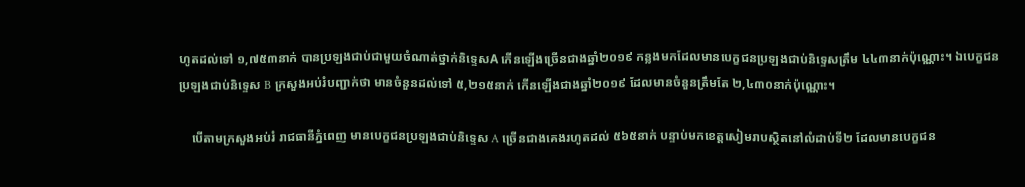ហូតដល់ទៅ ១,៧៥៣នាក់ បានប្រឡងជាប់ជាមួយចំណាត់ថ្នាក់និទ្ទេសA កើនឡើងច្រើនជាងឆ្នាំ២០១៩ កន្លងមកដែលមានបេក្ខជនប្រឡងជាប់និទ្ទេសត្រឹម ៤៤៣នាក់ប៉ុណ្ណោះ។ ឯបេក្ខជនប្រឡងជាប់និទ្ទេស B ក្រសួងអប់រំបញ្ជាក់ថា មានចំនួនដល់ទៅ ៥,២១៥នាក់ កើនឡើងជាងឆ្នាំ២០១៩ ដែលមានចំនួនត្រឹមតែ ២,៤៣០នាក់ប៉ុណ្ណោះ។

    បើតាមក្រសួងអប់រំ រាជធានីភ្នំពេញ មានបេក្ខជនប្រឡងជាប់និទ្ទេស A ច្រើនជាងគេងរហូតដល់ ៥៦៥នាក់ បន្ទាប់មកខេត្តសៀមរាបស្ថិតនៅលំដាប់ទី២ ដែលមានបេក្ខជន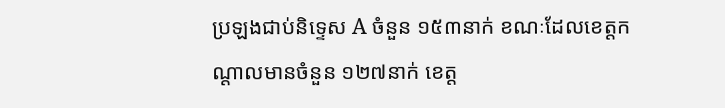ប្រឡងជាប់និទ្ទេស A ចំនួន ១៥៣នាក់ ខណៈដែលខេត្តកណ្ដាលមានចំនួន ១២៧នាក់ ខេត្ត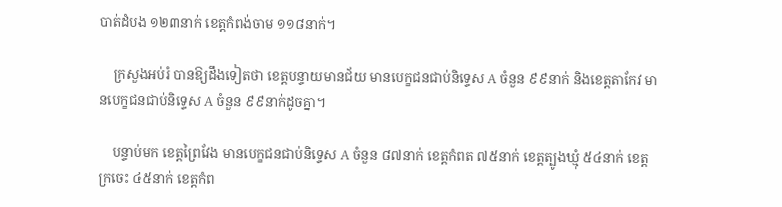បាត់ដំបង ១២៣នាក់ ខេត្តកំពង់ចាម ១១៨នាក់។

    ក្រសួងអប់រំ បានឱ្យដឹងទៀតថា ខេត្តបន្ទាយមានជ័យ មានបេក្ខជនជាប់និទ្ទេស A ចំនួន ៩៩នាក់ និងខេត្តតាកែវ មានបេក្ខជនជាប់និទ្ទេស A ចំនួន ៩៩នាក់ដូចគ្នា។

    បន្ទាប់មក ខេត្តព្រៃវែង មានបេក្ខជនជាប់និទ្ទេស A ចំនួន ៨៧នាក់ ខេត្តកំពត ៧៥នាក់ ខេត្តត្បូងឃ្មុំ ៥៤នាក់ ខេត្តក្រចេះ ៤៥នាក់ ខេត្តកំព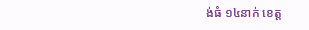ង់ធំ ១៤នាក់ ខេត្ត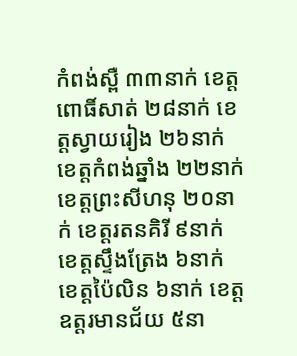កំពង់ស្ពឺ ៣៣នាក់ ខេត្តពោធិ៍សាត់ ២៨នាក់ ខេត្តស្វាយរៀង ២៦នាក់ ខេត្តកំពង់ឆ្នាំង ២២នាក់ ខេត្តព្រះសីហនុ ២០នាក់ ខេត្តរតនគិរី ៩នាក់ ខេត្តស្ទឹងត្រែង ៦នាក់ ខេត្តប៉ៃលិន ៦នាក់ ខេត្តឧត្ដរមានជ័យ ៥នា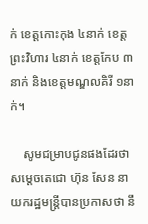ក់ ខេត្តកោះកុង ៤នាក់ ខេត្តព្រះវិហារ ៤នាក់ ខេត្តកែប ៣នាក់ និងខេត្តមណ្ឌលគិរី ១នាក់។

    សូមជម្រាបជូនផងដែរថា សម្ដេចតេជោ ហ៊ុន សែន នាយករដ្ឋមន្ត្រីបានប្រកាសថា នឹ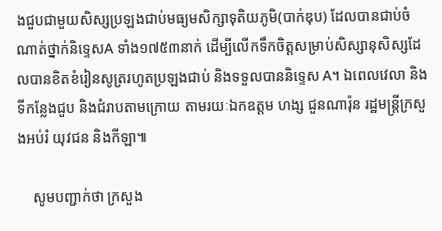ងជួបជាមួយសិស្សប្រឡងជាប់មធ្យមសិក្សាទុតិយភូមិ(បាក់ឌុប) ដែលបានជាប់ចំណាត់ថ្នាក់និទ្ទេសA ទាំង១៧៥៣នាក់ ដើម្បីលើកទឹកចិត្តសម្រាប់សិស្សានុសិស្សដែលបានខិតខំរៀនសូត្ររហូតប្រឡងជាប់ និងទទួលបាននិទ្ទេស A។ ឯពេលវេលា និងទីកន្លែងជួប និងជំរាបតាមក្រោយ តាមរយៈឯកឧត្ដម ហង្ស ជួនណារ៉ុន រដ្ឋមន្ត្រីក្រសួងអប់រំ យុវជន និងកីឡា៕

    សូមបញ្ជាក់ថា ក្រសួង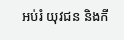អប់រំ យុវជន និងកី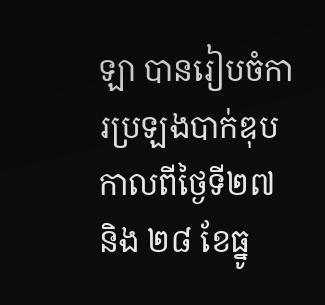ឡា បានរៀបចំការប្រឡងបាក់ឌុបកាលពីថ្ងៃទី២៧ និង ២៨ ខែធ្នូ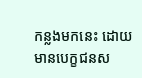កន្លងមកនេះ ដោយមានបេក្ខជនស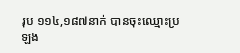រុប ១១៤,១៨៧នាក់ បានចុះឈ្មោះប្រឡង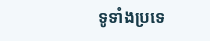ទូទាំងប្រទេ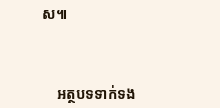ស៕



    អត្ថបទទាក់ទង